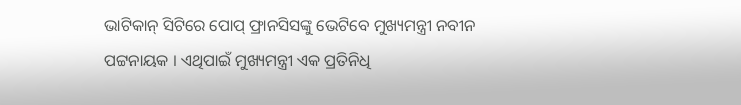ଭାଟିକାନ୍ ସିଟିରେ ପୋପ୍ ଫ୍ରାନସିସଙ୍କୁ ଭେଟିବେ ମୁଖ୍ୟମନ୍ତ୍ରୀ ନବୀନ ପଟ୍ଟନାୟକ । ଏଥିପାଇଁ ମୁଖ୍ୟମନ୍ତ୍ରୀ ଏକ ପ୍ରତିନିଧି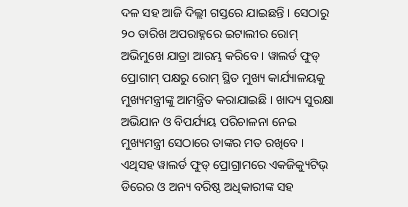ଦଳ ସହ ଆଜି ଦିଲ୍ଲୀ ଗସ୍ତରେ ଯାଇଛନ୍ତି । ସେଠାରୁ ୨୦ ତାରିଖ ଅପରାହ୍ନରେ ଇଟାଲୀର ରୋମ୍ ଅଭିମୁଖେ ଯାତ୍ରା ଆରମ୍ଭ କରିବେ । ୱାଲର୍ଡ ଫୁଡ୍ ପ୍ରୋଗାମ୍ ପକ୍ଷରୁ ରୋମ୍ ସ୍ଥିତ ମୁଖ୍ୟ କାର୍ଯ୍ୟାଳୟକୁ ମୁଖ୍ୟମନ୍ତ୍ରୀଙ୍କୁ ଆମନ୍ତ୍ରିତ କରାଯାଇଛି । ଖାଦ୍ୟ ସୁରକ୍ଷା ଅଭିଯାନ ଓ ବିପର୍ଯ୍ୟୟ ପରିଚାଳନା ନେଇ ମୁଖ୍ୟମନ୍ତ୍ରୀ ସେଠାରେ ତାଙ୍କର ମତ ରଖିବେ ।
ଏଥିସହ ୱାଲର୍ଡ ଫୁଡ୍ ପ୍ରୋଗ୍ରାମରେ ଏକଜିକ୍ୟୁଟିଭ୍ ଡିରେର ଓ ଅନ୍ୟ ବରିଷ୍ଠ ଅଧିକାରୀଙ୍କ ସହ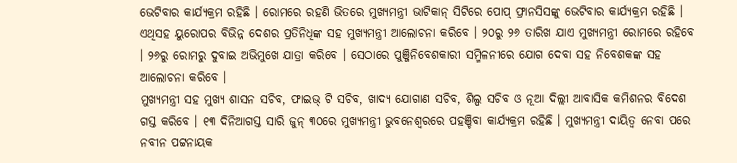ଭେଟିବାର କାର୍ଯ୍ୟକ୍ରମ ରହିଛି । ରୋମରେ ରହଣି ଭିତରେ ମୁଖ୍ୟମନ୍ତ୍ରୀ ଭାଟିକାନ୍ ସିଟିରେ ପୋପ୍ ଫ୍ରାନସିସଙ୍କୁ ଭେଟିବାର କାର୍ଯ୍ୟକ୍ରମ ରହିଛି । ଏଥିସହ ୟୁରୋପର ବିଭିନ୍ନ ଦେଶର ପ୍ରତିନିଧିଙ୍କ ସହ ମୁଖ୍ୟମନ୍ତ୍ରୀ ଆଲୋଚନା କରିବେ । ୨୦ରୁ ୨୬ ତାରିଖ ଯାଏ ମୁଖ୍ୟମନ୍ତ୍ରୀ ରୋମରେ ରହିବେ । ୨୬ରୁ ରୋମରୁ ଦୁବାଇ ଅଭିମୁଖେ ଯାତ୍ରା କରିବେ । ସେଠାରେ ପୁଞ୍ଜିନିବେଶକାରୀ ସମ୍ମିଳନୀରେ ଯୋଗ ଦେବା ସହ ନିବେଶକଙ୍କ ସହ ଆଲୋଚନା କରିବେ ।
ମୁଖ୍ୟମନ୍ତ୍ରୀ ସହ ମୁଖ୍ୟ ଶାସନ ସଚିବ, ଫାଇଭ୍ ଟି ସଚିବ, ଖାଦ୍ୟ ଯୋଗାଣ ସଚିବ, ଶିଲ୍ପ ସଚିବ ଓ ନୂଆ ଦିଲ୍ଲୀ ଆବାସିକ କମିଶନର ବିଦେଶ ଗସ୍ତ କରିବେ । ୧୩ ଦିନିଆଗସ୍ତ ସାରି ଜୁନ୍ ୩୦ରେ ମୁଖ୍ୟମନ୍ତ୍ରୀ ଭୁବନେଶ୍ୱରରେ ପହଞ୍ଚିବା କାର୍ଯ୍ୟକ୍ରମ ରହିଛି । ମୁଖ୍ୟମନ୍ତ୍ରୀ ଦାୟିତ୍ୱ ନେବା ପରେ ନବୀନ ପଟ୍ଟନାୟକ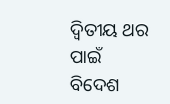ଦ୍ୱିତୀୟ ଥର ପାଇଁ ବିଦେଶ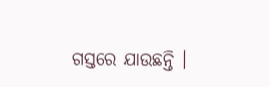ଗସ୍ତରେ ଯାଉଛନ୍ତି ।